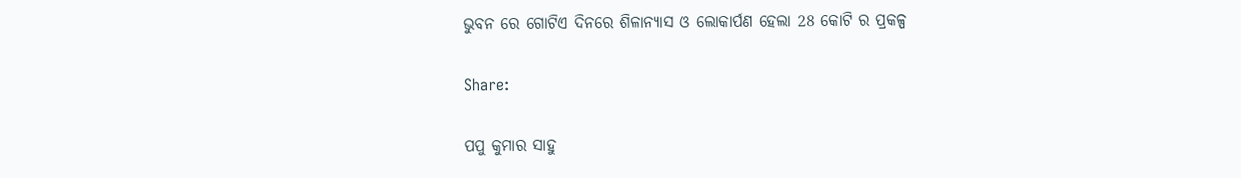ଭୁବନ ରେ ଗୋଟିଏ ଦିନରେ ଶିଳାନ୍ଯାସ ଓ ଲୋକାର୍ପଣ ହେଲା 28 କୋଟି ର ପ୍ରକଳ୍ପ

Share:

ପପୁ କୁମାର ସାହୁ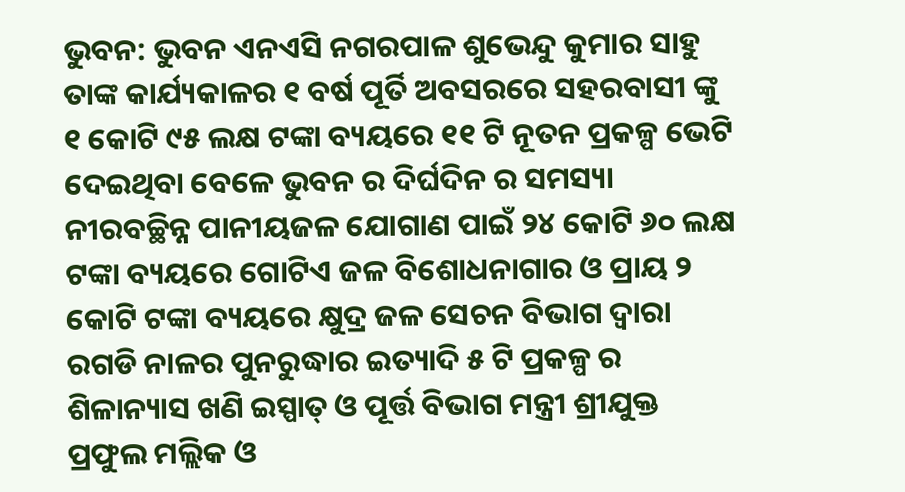ଭୁବନ: ଭୁବନ ଏନଏସି ନଗରପାଳ ଶୁଭେନ୍ଦୁ କୁମାର ସାହୁ ତାଙ୍କ କାର୍ଯ୍ୟକାଳର ୧ ବର୍ଷ ପୂର୍ତି ଅବସରରେ ସହରବାସୀ ଙ୍କୁ ୧ କୋଟି ୯୫ ଲକ୍ଷ ଟଙ୍କା ବ୍ୟୟରେ ୧୧ ଟି ନୂତନ ପ୍ରକଳ୍ପ ଭେଟି ଦେଇଥିବା ବେଳେ ଭୁବନ ର ଦିର୍ଘଦିନ ର ସମସ୍ୟା ନୀରବଚ୍ଛିନ୍ନ ପାନୀୟଜଳ ଯୋଗାଣ ପାଇଁ ୨୪ କୋଟି ୬୦ ଲକ୍ଷ ଟଙ୍କା ବ୍ୟୟରେ ଗୋଟିଏ ଜଳ ବିଶୋଧନାଗାର ଓ ପ୍ରାୟ ୨ କୋଟି ଟଙ୍କା ବ୍ୟୟରେ କ୍ଷୁଦ୍ର ଜଳ ସେଚନ ବିଭାଗ ଦ୍ୱାରା ରଗଡି ନାଳର ପୁନରୁଦ୍ଧାର ଇତ୍ୟାଦି ୫ ଟି ପ୍ରକଳ୍ପ ର ଶିଳାନ୍ୟାସ ଖଣି ଇସ୍ପାତ୍ ଓ ପୂର୍ତ୍ତ ବିଭାଗ ମନ୍ତ୍ରୀ ଶ୍ରୀଯୁକ୍ତ ପ୍ରଫୁଲ ମଲ୍ଲିକ ଓ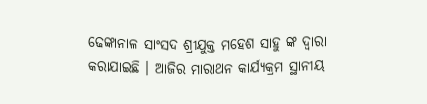ଢେଙ୍କାନାଳ ସାଂସଦ ଶ୍ରୀଯୁକ୍ତ ମହେଶ ସାହୁ ଙ୍କ ଦ୍ୱାରା କରାଯାଇଛି । ଆଜିର ମାରାଥନ କାର୍ଯ୍ୟକ୍ରମ ସ୍ଥାନୀୟ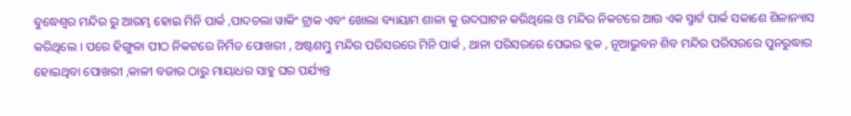ବୁଦ୍ଧେଶ୍ବର ମନ୍ଦିର ରୁ ଆରମ୍ଭ ହୋଇ ମିନି ପାର୍କ ,ପାଦଚଲା ୱାକିଂ ଟ୍ରାକ ଏବଂ ଖୋଲା ବ୍ୟାୟାମ ଶାଳା କୁ ଉଦଘାଟନ କରିଥିଲେ ଓ ମନ୍ଦିର ନିକଟରେ ଆଉ ଏକ ସ୍ମାର୍ଟ ପାର୍କ ସକାଶେ ଶିଳାନ୍ୟାସ କରିଥିଲେ । ପରେ ହିଙ୍ଗୁଳା ପୀଠ ନିକଟରେ ନିର୍ମିତ ପୋଖରୀ , ଅଷ୍ଟଶମ୍ଭୁ ମନ୍ଦିର ପରିସରରେ ମିନି ପାର୍କ , ଥାନା ପରିସରରେ ପେଭର ବ୍ଲକ , ନୂଆଭୁବନ ଶିବ ମନ୍ଦିର ପରିସରରେ ପୁନରୁଦ୍ଧାର ହୋଇଥିବା ପୋଖରୀ ,କାଳୀ ବଜାର ଠାରୁ ମାୟାଧର ସାହୁ ଘର ପର୍ଯ୍ୟନ୍ତ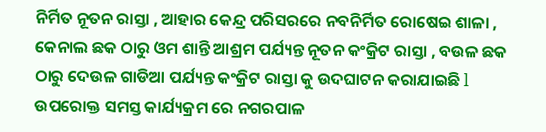ନିର୍ମିତ ନୂତନ ରାସ୍ତା , ଆହାର କେନ୍ଦ୍ର ପରିସରରେ ନବନିର୍ମିତ ରୋଷେଇ ଶାଳା , କେନାଲ ଛକ ଠାରୁ ଓମ ଶାନ୍ତି ଆଶ୍ରମ ପର୍ଯ୍ୟନ୍ତ ନୂତନ କଂକ୍ରିଟ ରାସ୍ତା , ବଉଳ ଛକ ଠାରୁ ଦେଉଳ ଗାଡିଆ ପର୍ଯ୍ୟନ୍ତ କଂକ୍ରିଟ ରାସ୍ତା କୁ ଉଦଘାଟନ କରାଯାଇଛି l ଉପରୋକ୍ତ ସମସ୍ତ କାର୍ଯ୍ୟକ୍ରମ ରେ ନଗରପାଳ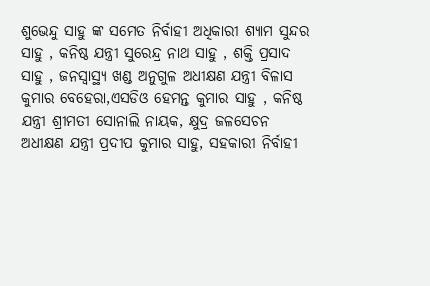ଶୁଭେନ୍ଦୁ ସାହୁ ଙ୍କ ସମେତ ନିର୍ବାହୀ ଅଧିକାରୀ ଶ୍ୟାମ ସୁନ୍ଦର ସାହୁ , କନିଷ୍ଠ ଯନ୍ତ୍ରୀ ସୁରେନ୍ଦ୍ର ନାଥ ସାହୁ , ଶକ୍ତି ପ୍ରସାଦ ସାହୁ , ଜନସ୍ୱାସ୍ଥ୍ୟ ଖଣ୍ଡ ଅନୁଗୁଳ ଅଧୀକ୍ଷଣ ଯନ୍ତ୍ରୀ ବିଳାସ କୁମାର ବେହେରା,ଏସଡିଓ ହେମନ୍ତ କୁମାର ସାହୁ , କନିଷ୍ଠ ଯନ୍ତ୍ରୀ ଶ୍ରୀମତୀ ସୋନାଲି ନାୟକ, କ୍ଷୁଦ୍ର ଜଳସେଚନ ଅଧୀକ୍ଷଣ ଯନ୍ତ୍ରୀ ପ୍ରଦୀପ କୁମାର ସାହୁ, ସହକାରୀ ନିର୍ବାହୀ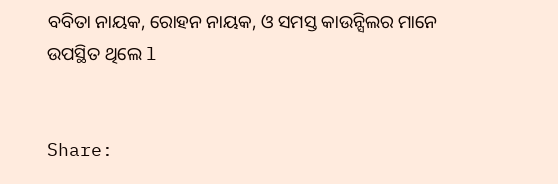ବବିତା ନାୟକ, ରୋହନ ନାୟକ, ଓ ସମସ୍ତ କାଉନ୍ସିଲର ମାନେ ଉପସ୍ଥିତ ଥିଲେ l


Share: